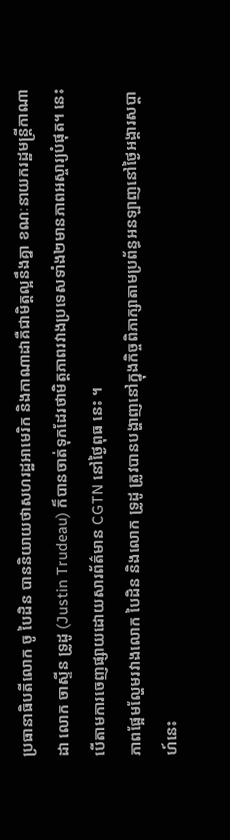ប្រធានាធិបតីលោក ចូ បៃដិន បាននិយាយថាសហរដ្ឋអាមេរិក និងកាណាដាគឺជាមិត្តល្អនឹងគ្នា ខណៈនាយករដ្ឋមន្ត្រីកាណាដា លោក ចាស្ទីន ទ្រូដូ (Justin Trudeau) ក៏បានចាត់ទុកដែរថាមិត្តភាពរវាងប្រទេសទាំង២មានភាពអស្ចារ្យបំផុត។ នេះបើតាមការចេញផ្សាយដោយសារព័ត៌មាន CGTN នៅថ្ងៃពុធ នេះ ។
ភាពផ្អែមល្ហែមរវាងលោក បៃដិន និងលោក ទ្រូដូ ត្រូវបានបង្ហាញនៅក្នុងកិច្ចពិភាក្សាតាមប្រព័ន្ធអនឡាញនៅថ្ងៃអង្គារសប្ដាហ៍នេះ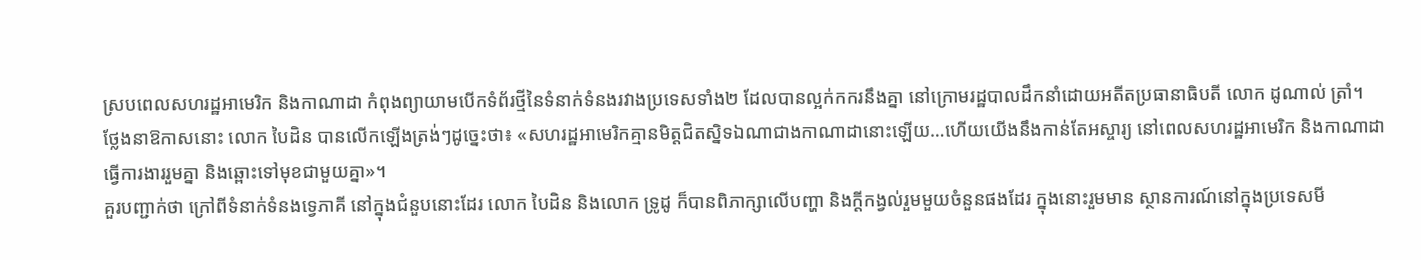ស្របពេលសហរដ្ឋអាមេរិក និងកាណាដា កំពុងព្យាយាមបើកទំព័រថ្មីនៃទំនាក់ទំនងរវាងប្រទេសទាំង២ ដែលបានល្អក់កករនឹងគ្នា នៅក្រោមរដ្ឋបាលដឹកនាំដោយអតីតប្រធានាធិបតី លោក ដូណាល់ ត្រាំ។
ថ្លែងនាឱកាសនោះ លោក បៃដិន បានលើកឡើងត្រង់ៗដូច្នេះថា៖ «សហរដ្ឋអាមេរិកគ្មានមិត្តជិតស្និទឯណាជាងកាណាដានោះឡើយ…ហើយយើងនឹងកាន់តែអស្ចារ្យ នៅពេលសហរដ្ឋអាមេរិក និងកាណាដា ធ្វើការងាររួមគ្នា និងឆ្ពោះទៅមុខជាមួយគ្នា»។
គួរបញ្ជាក់ថា ក្រៅពីទំនាក់ទំនងទ្វេភាគី នៅក្នុងជំនួបនោះដែរ លោក បៃដិន និងលោក ទ្រូដូ ក៏បានពិភាក្សាលើបញ្ហា និងក្ដីកង្វល់រួមមួយចំនួនផងដែរ ក្នុងនោះរួមមាន ស្ថានការណ៍នៅក្នុងប្រទេសមី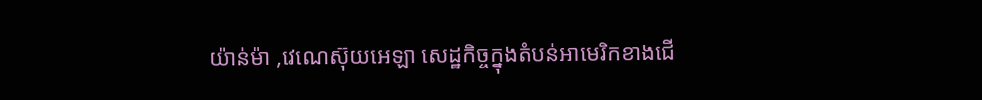យ៉ាន់ម៉ា ,វេណេស៊ុយអេឡា សេដ្ឋកិច្ចក្នុងតំបន់អាមេរិកខាងជើ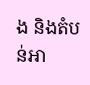ង និងតំបន់អា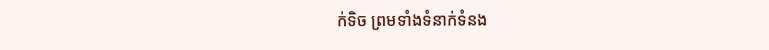ក់ទិច ព្រមទាំងទំនាក់ទំនង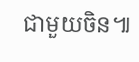ជាមួយចិន៕